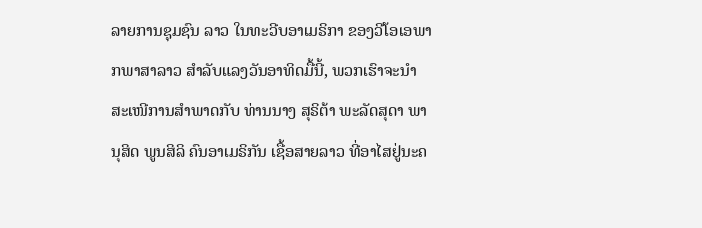ລາຍການຊຸມຊົນ ລາວ ໃນທະວີບອາເມຣິກາ ຂອງວີໂອເອພາກພາສາລາວ ສຳລັບແລງວັນອາທິດມື້ນີ້, ພວກເຮົາຈະນຳສະເໜີການສຳພາດກັບ ທ່ານນາງ ສຸຣິຕ້າ ພະລັດສຸດາ ພານຸສິດ ພູນສິລິ ຄົນອາເມຣິກັນ ເຊື້ອສາຍລາວ ທີ່ອາໄສຢູ່ນະຄ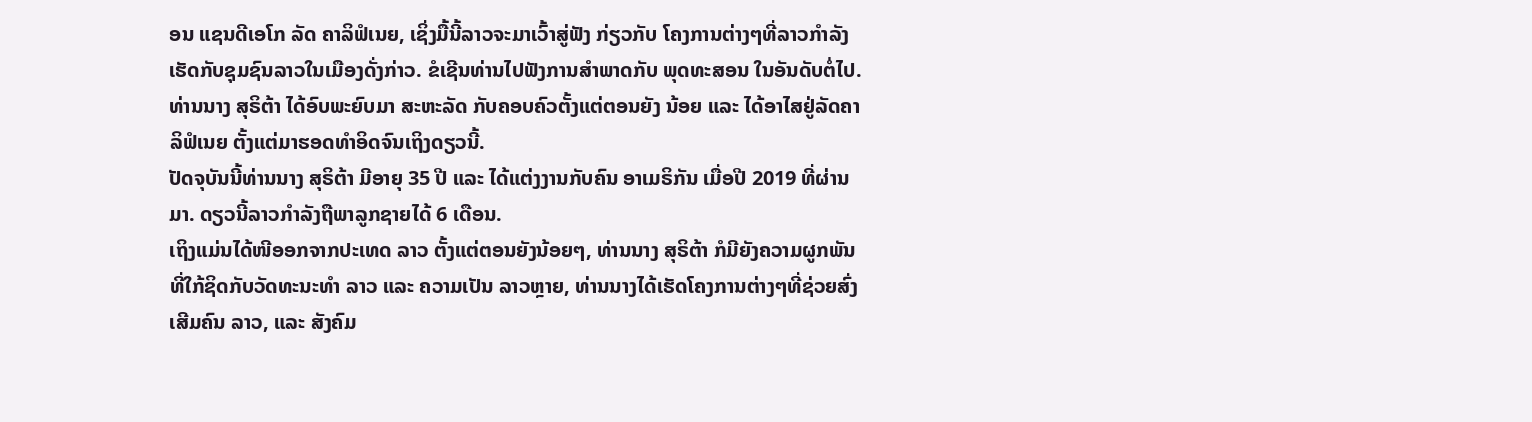ອນ ແຊນດີເອໂກ ລັດ ຄາລິຟໍເນຍ, ເຊິ່ງມື້ນີ້ລາວຈະມາເວົ້າສູ່ຟັງ ກ່ຽວກັບ ໂຄງການຕ່າງໆທີ່ລາວກຳລັງເຮັດກັບຊຸມຊົນລາວໃນເມືອງດັ່ງກ່າວ. ຂໍເຊີນທ່ານໄປຟັງການສຳພາດກັບ ພຸດທະສອນ ໃນອັນດັບຕໍ່ໄປ.
ທ່ານນາງ ສຸຣິຕ້າ ໄດ້ອົບພະຍົບມາ ສະຫະລັດ ກັບຄອບຄົວຕັ້ງແຕ່ຕອນຍັງ ນ້ອຍ ແລະ ໄດ້ອາໄສຢູ່ລັດຄາລິຟໍເນຍ ຕັ້ງແຕ່ມາຮອດທຳອິດຈົນເຖິງດຽວນີ້.
ປັດຈຸບັນນີ້ທ່ານນາງ ສຸຣິຕ້າ ມີອາຍຸ 35 ປີ ແລະ ໄດ້ແຕ່ງງານກັບຄົນ ອາເມຣິກັນ ເມື່ອປີ 2019 ທີ່ຜ່ານມາ. ດຽວນີ້ລາວກຳລັງຖືພາລູກຊາຍໄດ້ 6 ເດືອນ.
ເຖິງແມ່ນໄດ້ໜີອອກຈາກປະເທດ ລາວ ຕັ້ງແຕ່ຕອນຍັງນ້ອຍໆ, ທ່ານນາງ ສຸຣິຕ້າ ກໍມີຍັງຄວາມຜູກພັນທີ່ໃກ້ຊິດກັບວັດທະນະທຳ ລາວ ແລະ ຄວາມເປັນ ລາວຫຼາຍ, ທ່ານນາງໄດ້ເຮັດໂຄງການຕ່າງໆທີ່ຊ່ວຍສົ່ງເສີມຄົນ ລາວ, ແລະ ສັງຄົມ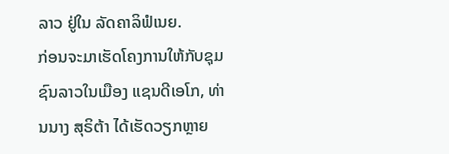ລາວ ຢູ່ໃນ ລັດຄາລິຟໍເນຍ.
ກ່ອນຈະມາເຮັດໂຄງການໃຫ້ກັບຊຸມຊົນລາວໃນເມືອງ ແຊນດີເອໂກ, ທ່ານນາງ ສຸຣິຕ້າ ໄດ້ເຮັດວຽກຫຼາຍ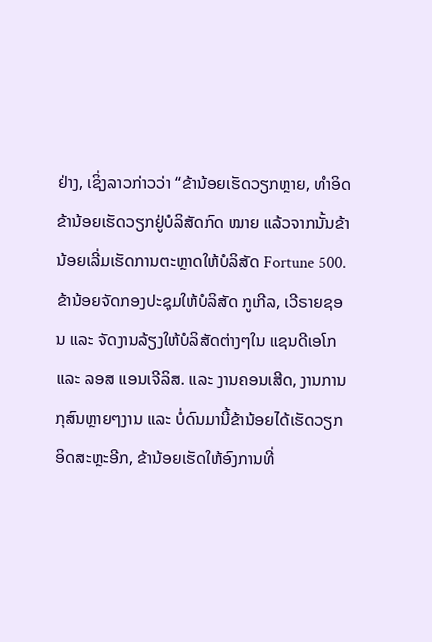ຢ່າງ, ເຊິ່ງລາວກ່າວວ່າ “ຂ້ານ້ອຍເຮັດວຽກຫຼາຍ, ທຳອິດຂ້ານ້ອຍເຮັດວຽກຢູ່ບໍລິສັດກົດ ໝາຍ ແລ້ວຈາກນັ້ນຂ້ານ້ອຍເລີ່ມເຮັດການຕະຫຼາດໃຫ້ບໍລິສັດ Fortune 500. ຂ້ານ້ອຍຈັດກອງປະຊຸມໃຫ້ບໍລິສັດ ກູເກີລ, ເວີຣາຍຊອນ ແລະ ຈັດງານລ້ຽງໃຫ້ບໍລິສັດຕ່າງໆໃນ ແຊນດີເອໂກ ແລະ ລອສ ແອນເຈີລິສ. ແລະ ງານຄອນເສີດ, ງານການກຸສົນຫຼາຍໆງານ ແລະ ບໍ່ດົນມານີ້ຂ້ານ້ອຍໄດ້ເຮັດວຽກອິດສະຫຼະອີກ, ຂ້ານ້ອຍເຮັດໃຫ້ອົງການທີ່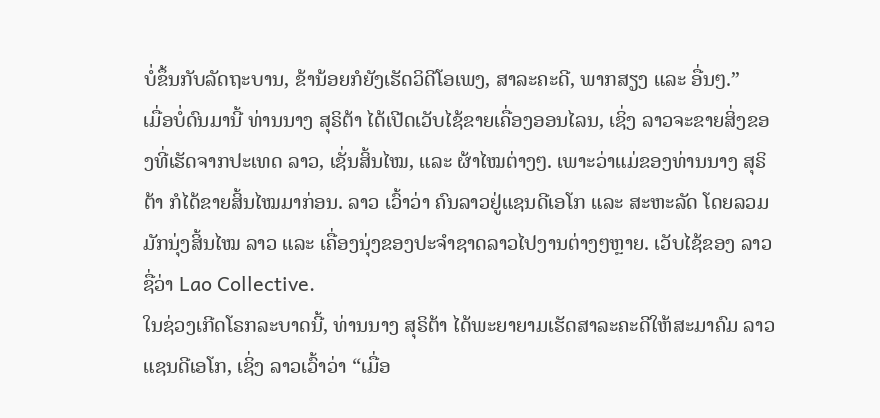ບໍ່ຂຶ້ນກັບລັດຖະບານ, ຂ້ານ້ອຍກໍຍັງເຮັດວິດີໂອເພງ, ສາລະຄະດີ, ພາກສຽງ ແລະ ອື່ນໆ.”
ເມື່ອບໍ່ດົນມານີ້ ທ່ານນາງ ສຸຣິຕ້າ ໄດ້ເປີດເວັບໄຊ້ຂາຍເຄື່ອງອອນໄລນ, ເຊິ່ງ ລາວຈະຂາຍສິ່ງຂອງທີ່ເຮັດຈາກປະເທດ ລາວ, ເຊັ່ນສິ້ນໄໝ, ແລະ ຜ້າໄໝຕ່າງໆ. ເພາະວ່າແມ່ຂອງທ່ານນາງ ສຸຣິຕ້າ ກໍໄດ້ຂາຍສິ້ນໄໝມາກ່ອນ. ລາວ ເວົ້າວ່າ ຄົນລາວຢູ່ແຊນດີເອໂກ ແລະ ສະຫະລັດ ໂດຍລວມມັກນຸ່ງສິ້ນໄໝ ລາວ ແລະ ເຄື່ອງນຸ່ງຂອງປະຈຳຊາດລາວໄປງານຕ່າງໆຫຼາຍ. ເວັບໄຊ້ຂອງ ລາວຊື່ວ່າ Lao Collective.
ໃນຊ່ວງເກີດໂຣກລະບາດນີ້, ທ່ານນາງ ສຸຣິຕ້າ ໄດ້ພະຍາຍາມເຮັດສາລະຄະດີໃຫ້ສະມາຄົມ ລາວ ແຊນດີເອໂກ, ເຊິ່ງ ລາວເວົ້າວ່າ “ເມື່ອ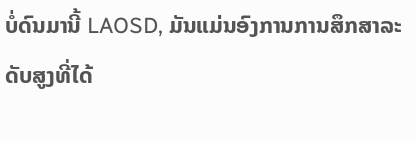ບໍ່ດົນມານີ້ LAOSD, ມັນແມ່ນອົງການການສຶກສາລະດັບສູງທີ່ໄດ້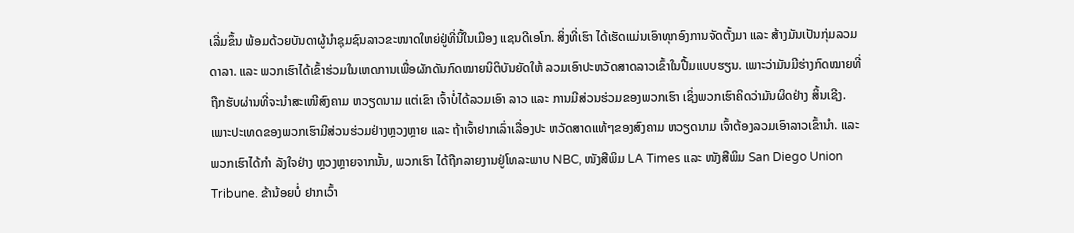ເລີ່ມຂຶ້ນ ພ້ອມດ້ວຍບັນດາຜູ້ນຳຊຸມຊົນລາວຂະໜາດໃຫຍ່ຢູ່ທີ່ນີ້ໃນເມືອງ ແຊນດີເອໂກ. ສິ່ງທີ່ເຮົາ ໄດ້ເຮັດແມ່ນເອົາທຸກອົງການຈັດຕັ້ງມາ ແລະ ສ້າງມັນເປັນກຸ່ມລວມດາລາ. ແລະ ພວກເຮົາໄດ້ເຂົ້າຮ່ວມໃນເຫດການເພື່ອຜັກດັນກົດໝາຍນິຕິບັນຍັດໃຫ້ ລວມເອົາປະຫວັດສາດລາວເຂົ້າໃນປື້ມແບບຮຽນ. ເພາະວ່າມັນມີຮ່າງກົດໝາຍທີ່ຖືກຮັບຜ່ານທີ່ຈະນຳສະເໜີສົງຄາມ ຫວຽດນາມ ແຕ່ເຂົາ ເຈົ້າບໍ່ໄດ້ລວມເອົາ ລາວ ແລະ ການມີສ່ວນຮ່ວມຂອງພວກເຮົາ ເຊິ່ງພວກເຮົາຄິດວ່າມັນຜິດຢ່າງ ສິ້ນເຊີງ. ເພາະປະເທດຂອງພວກເຮົາມີສ່ວນຮ່ວມຢ່າງຫຼວງຫຼາຍ ແລະ ຖ້າເຈົ້າຢາກເລົ່າເລື່ອງປະ ຫວັດສາດແທ້ໆຂອງສົງຄາມ ຫວຽດນາມ ເຈົ້າຕ້ອງລວມເອົາລາວເຂົ້ານຳ. ແລະ ພວກເຮົາໄດ້ກຳ ລັງໃຈຢ່າງ ຫຼວງຫຼາຍຈາກນັ້ນ, ພວກເຮົາ ໄດ້ຖືກລາຍງານຢູ່ໂທລະພາບ NBC, ໜັງສືພິມ LA Times ແລະ ໜັງສືພິມ San Diego Union Tribune. ຂ້ານ້ອຍບໍ່ ຢາກເວົ້າ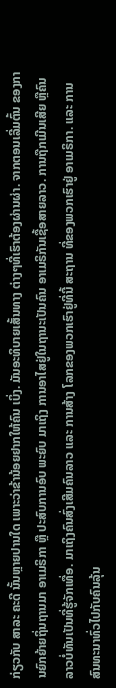ກ່ຽວກັບ ສາລະ ຄະດີ ນັ້ນຫຼາຍປານໃດ ເພາະວ່າຂ້ານ້ອຍຢາກໃຫ້ຄົນ ເບິ່ງ. ມັນອະທິບາຍເສັ້ນທາງ ຕ່າງໆທີ່ເຮົາຕ້ອງຜ່ານຜ່າ. ຈາກຕອນເລີ່ມຕົ້ນ ຂອງການຍົກຍ້າຍຖິ່ນຖານມາ ອາເມຣິກາ ຫຼື ປະສົບການອົບ ພະຍົບ ມາເຖິງ ການອາໄສຢູ່ໃນຖານະເປັນຄົນ ອາເມຣິກັນເຊື້ອສາຍລາວ. ການຖືກເມີນເສີຍ ຫຼືຄົນລາວບໍ່ທັນເປັນທີ່ຮູ້ຈັກເທື່ອ. ມາເຖິງຄົນສົ່ງເສີມຄົນລາວ ແລະ ການສ້າງ ໂລກຂອງພວກເຮົາຢູ່ທີ່ນີ້ ສະຖານ ທີ່ຂອງພວກເຮົາຢູ່ ອາເມຣິກາ. ແລະ ການສົນທະນາທົ່ວໄປກັບຄົນລຸ້ນ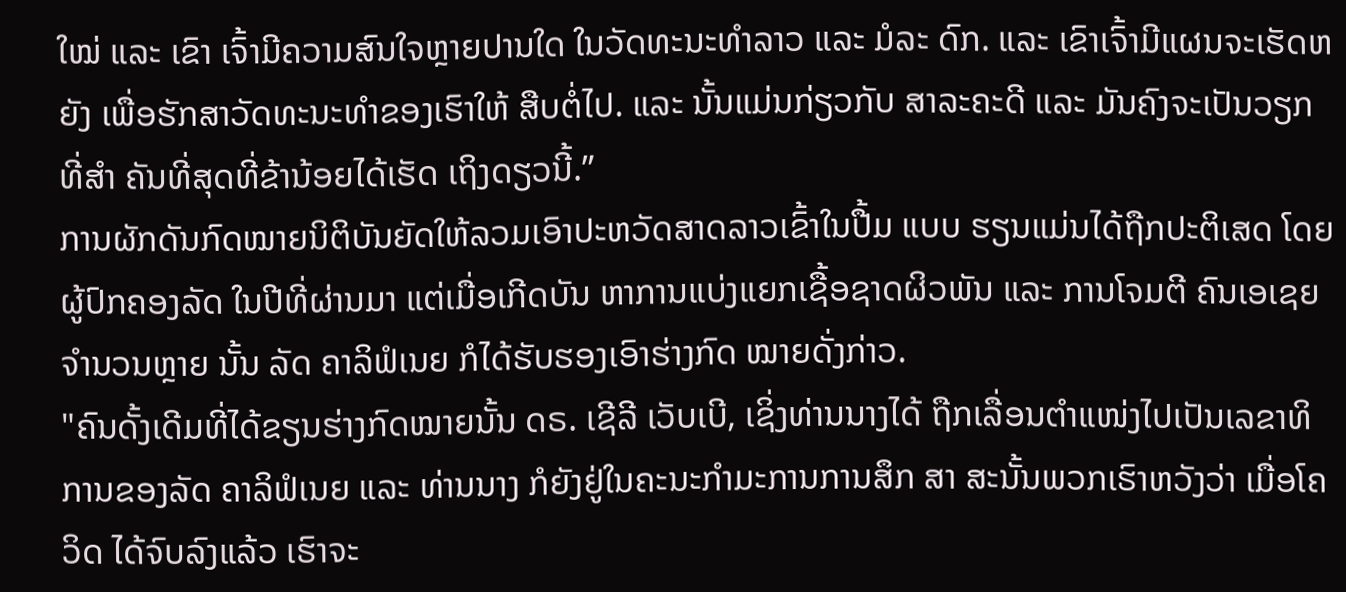ໃໝ່ ແລະ ເຂົາ ເຈົ້າມີຄວາມສົນໃຈຫຼາຍປານໃດ ໃນວັດທະນະທຳລາວ ແລະ ມໍລະ ດົກ. ແລະ ເຂົາເຈົ້າມີແຜນຈະເຮັດຫຍັງ ເພື່ອຮັກສາວັດທະນະທຳຂອງເຮົາໃຫ້ ສືບຕໍ່ໄປ. ແລະ ນັ້ນແມ່ນກ່ຽວກັບ ສາລະຄະດີ ແລະ ມັນຄົງຈະເປັນວຽກທີ່ສຳ ຄັນທີ່ສຸດທີ່ຂ້ານ້ອຍໄດ້ເຮັດ ເຖິງດຽວນີ້.”
ການຜັກດັນກົດໝາຍນິຕິບັນຍັດໃຫ້ລວມເອົາປະຫວັດສາດລາວເຂົ້າໃນປື້ມ ແບບ ຮຽນແມ່ນໄດ້ຖືກປະຕິເສດ ໂດຍຜູ້ປົກຄອງລັດ ໃນປີທີ່ຜ່ານມາ ແຕ່ເມື່ອເກີດບັນ ຫາການແບ່ງແຍກເຊື້ອຊາດຜິວພັນ ແລະ ການໂຈມຕີ ຄົນເອເຊຍຈຳນວນຫຼາຍ ນັ້ນ ລັດ ຄາລິຟໍເນຍ ກໍໄດ້ຮັບຮອງເອົາຮ່າງກົດ ໝາຍດັ່ງກ່າວ.
"ຄົນດັ້ງເດີມທີ່ໄດ້ຂຽນຮ່າງກົດໝາຍນັ້ນ ດຣ. ເຊີລີ ເວັບເບີ, ເຊິ່ງທ່ານນາງໄດ້ ຖືກເລື່ອນຕຳແໜ່ງໄປເປັນເລຂາທິການຂອງລັດ ຄາລິຟໍເນຍ ແລະ ທ່ານນາງ ກໍຍັງຢູ່ໃນຄະນະກຳມະການການສຶກ ສາ ສະນັ້ນພວກເຮົາຫວັງວ່າ ເມື່ອໂຄວິດ ໄດ້ຈົບລົງແລ້ວ ເຮົາຈະ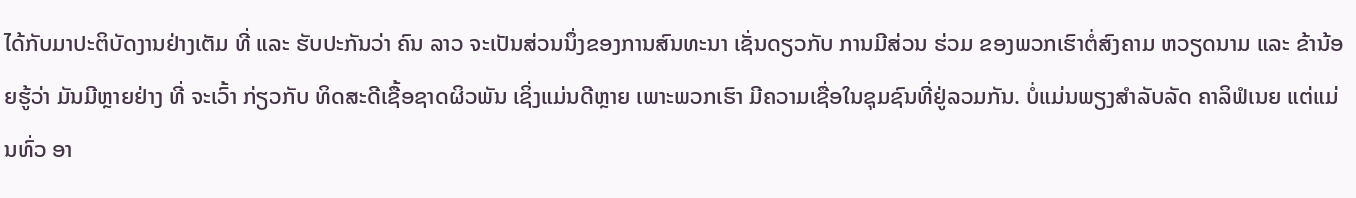ໄດ້ກັບມາປະຕິບັດງານຢ່າງເຕັມ ທີ່ ແລະ ຮັບປະກັນວ່າ ຄົນ ລາວ ຈະເປັນສ່ວນນຶ່ງຂອງການສົນທະນາ ເຊັ່ນດຽວກັບ ການມີສ່ວນ ຮ່ວມ ຂອງພວກເຮົາຕໍ່ສົງຄາມ ຫວຽດນາມ ແລະ ຂ້ານ້ອຍຮູ້ວ່າ ມັນມີຫຼາຍຢ່າງ ທີ່ ຈະເວົ້າ ກ່ຽວກັບ ທິດສະດີເຊື້ອຊາດຜິວພັນ ເຊິ່ງແມ່ນດີຫຼາຍ ເພາະພວກເຮົາ ມີຄວາມເຊື່ອໃນຊຸມຊົນທີ່ຢູ່ລວມກັນ. ບໍ່ແມ່ນພຽງສຳລັບລັດ ຄາລິຟໍເນຍ ແຕ່ແມ່ນທົ່ວ ອາ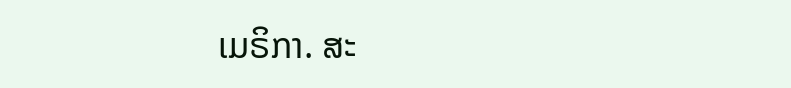ເມຣິກາ. ສະ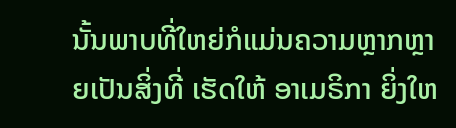ນັ້ນພາບທີ່ໃຫຍ່ກໍແມ່ນຄວາມຫຼາກຫຼາຍເປັນສິ່ງທີ່ ເຮັດໃຫ້ ອາເມຣິກາ ຍິ່ງໃຫ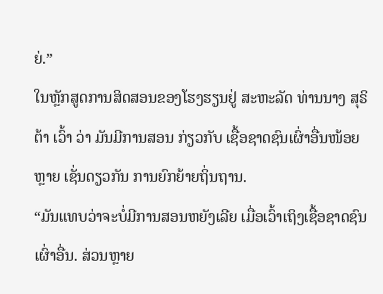ຍ່.”
ໃນຫຼັກສູດການສິດສອນຂອງໂຮງຮຽນຢູ່ ສະຫະລັດ ທ່ານນາງ ສຸຣິຕ້າ ເວົ້າ ວ່າ ມັນມີການສອນ ກ່ຽວກັບ ເຊື້ອຊາດຊົນເຜົ່າອື່ນໜ້ອຍຫຼາຍ ເຊັ່ນດຽວກັນ ການຍົກຍ້າຍຖິ່ນຖານ.
“ມັນແທບວ່າຈະບໍ່ມີການສອນຫຍັງເລີຍ ເມື່ອເວົ້າເຖິງເຊື້ອຊາດຊົນເຜົ່າອື່ນ. ສ່ວນຫຼາຍ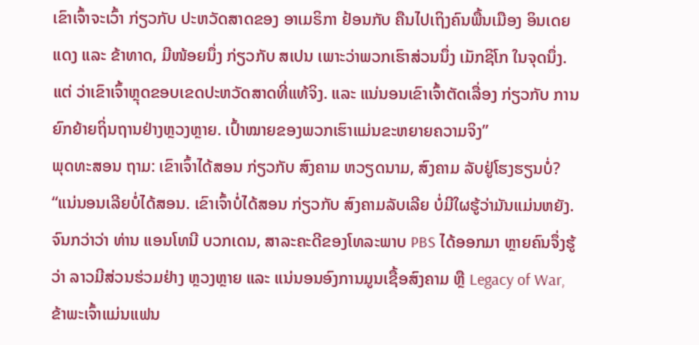ເຂົາເຈົ້າຈະເວົ້າ ກ່ຽວກັບ ປະຫວັດສາດຂອງ ອາເມຣິກາ ຢ້ອນກັບ ຄືນໄປເຖິງຄົນພື້ນເມືອງ ອິນເດຍແດງ ແລະ ຂ້າທາດ, ມີໜ້ອຍນຶ່ງ ກ່ຽວກັບ ສເປນ ເພາະວ່າພວກເຮົາສ່ວນນຶ່ງ ເມັກຊິໂກ ໃນຈຸດນຶ່ງ. ແຕ່ ວ່າເຂົາເຈົ້າຫຼຸດຂອບເຂດປະຫວັດສາດທີ່ແທ້ຈິງ. ແລະ ແນ່ນອນເຂົາເຈົ້າຕັດເລື່ອງ ກ່ຽວກັບ ການຍົກຍ້າຍຖິ່ນຖານຢ່າງຫຼວງຫຼາຍ. ເປົ້າໝາຍຂອງພວກເຮົາແມ່ນຂະຫຍາຍຄວາມຈິງ”
ພຸດທະສອນ ຖາມ: ເຂົາເຈົ້າໄດ້ສອນ ກ່ຽວກັບ ສົງຄາມ ຫວຽດນາມ, ສົງຄາມ ລັບຢູ່ໂຮງຮຽນບໍ່?
“ແນ່ນອນເລີຍບໍ່ໄດ້ສອນ. ເຂົາເຈົ້າບໍ່ໄດ້ສອນ ກ່ຽວກັບ ສົງຄາມລັບເລີຍ ບໍ່ມີໃຜຮູ້ວ່າມັນແມ່ນຫຍັງ. ຈົນກວ່າວ່າ ທ່ານ ແອນໂທນີ ບວກເດນ, ສາລະຄະດີຂອງໂທລະພາບ PBS ໄດ້ອອກມາ ຫຼາຍຄົນຈຶ່ງຮູ້ວ່າ ລາວມີສ່ວນຮ່ວມຢ່າງ ຫຼວງຫຼາຍ ແລະ ແນ່ນອນອົງການມູນເຊື້ອສົງຄາມ ຫຼື Legacy of War, ຂ້າພະເຈົ້າແມ່ນແຟນ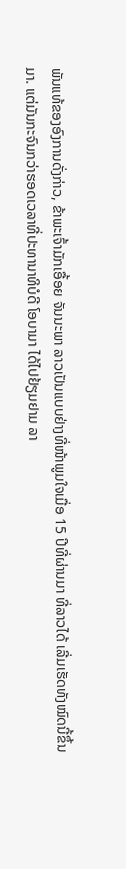ພັນແທ້ຂອງອົງການດັ່ງກ່າວ, ຂ້າພະເຈົ້າມັກເອື້ອຍ ຈັນນະພາ ລາວເປັນແບບຢ່າງທີ່ໜ້າພູມໃຈເມື່ອ 15 ປີທີ່ຜ່ານມາ ທີ່ລາວໄດ້ ເລີ່ມເຮັດທັງໝົດນີ້ຂຶ້ນມາ. ແຕ່ມັນກະຈົນກວ່າຮອດເວລາທີ່ປະທານາທິບໍດີ ໂອບາມາ ໄດ້ໄປຢ້ຽມຢາມ ລາ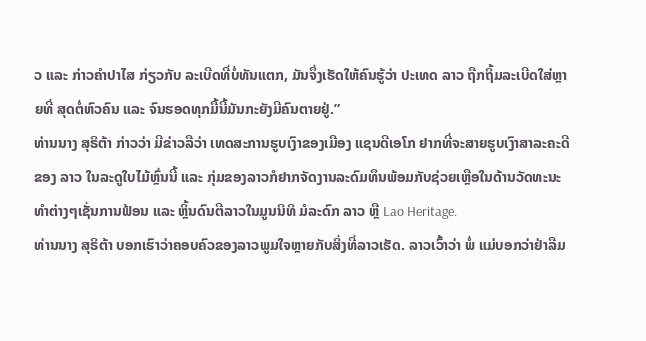ວ ແລະ ກ່າວຄຳປາໄສ ກ່ຽວກັບ ລະເບີດທີ່ບໍ່ທັນແຕກ, ມັນຈຶ່ງເຮັດໃຫ້ຄົນຮູ້ວ່າ ປະເທດ ລາວ ຖືກຖິ້ມລະເບີດໃສ່ຫຼາຍທີ່ ສຸດຕໍ່ຫົວຄົນ ແລະ ຈົນຮອດທຸກມື້ນີ້ມັນກະຍັງມີຄົນຕາຍຢູ່.”
ທ່ານນາງ ສຸຣິຕ້າ ກ່າວວ່າ ມີຂ່າວລືວ່າ ເທດສະການຮູບເງົາຂອງເມືອງ ແຊນດີເອໂກ ຢາກທີ່ຈະສາຍຮູບເງົາສາລະຄະດີຂອງ ລາວ ໃນລະດູໃບໄມ້ຫຼົ່ນນີ້ ແລະ ກຸ່ມຂອງລາວກໍຢາກຈັດງານລະດົມທຶນພ້ອມກັບຊ່ວຍເຫຼືອໃນດ້ານວັດທະນະທຳຕ່າງໆເຊັ່ນການຟ້ອນ ແລະ ຫຼິ້ນດົນຕີລາວໃນມູນນິທິ ມໍລະດົກ ລາວ ຫຼື Lao Heritage.
ທ່ານນາງ ສຸຣິຕ້າ ບອກເຮົາວ່າຄອບຄົວຂອງລາວພູມໃຈຫຼາຍກັບສິ່ງທີ່ລາວເຮັດ. ລາວເວົ້າວ່າ ພໍ່ ແມ່ບອກວ່າຢ່າລືມ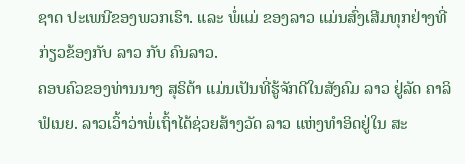ຊາດ ປະເພນີຂອງພວກເຮົາ. ແລະ ພໍ່ແມ່ ຂອງລາວ ແມ່ນສົ່ງເສີມທຸກຢ່າງທີ່ ກ່ຽວຂ້ອງກັບ ລາວ ກັບ ຄົນລາວ.
ຄອບຄົວຂອງທ່ານນາງ ສຸຣິຕ້າ ແມ່ນເປັນທີ່ຮູ້ຈັກດີໃນສັງຄົມ ລາວ ຢູ່ລັດ ຄາລິຟໍເນຍ. ລາວເວົ້າວ່າພໍ່ເຖົ້າໄດ້ຊ່ວຍສ້າງວັດ ລາວ ແຫ່ງທຳອິດຢູ່ໃນ ສະ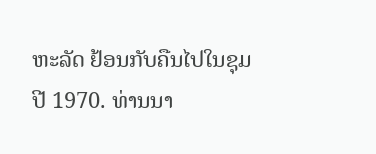ຫະລັດ ຢ້ອນກັບຄືນໄປໃນຊຸມປີ 1970. ທ່ານນາ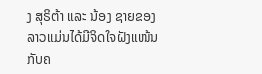ງ ສຸຣິຕ້າ ແລະ ນ້ອງ ຊາຍຂອງລາວແມ່ນໄດ້ມີຈິດໃຈຝັງແໜ້ນກັບຄ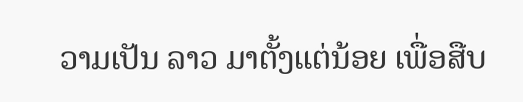ວາມເປັນ ລາວ ມາຕັ້ງແຕ່ນ້ອຍ ເພື່ອສືບ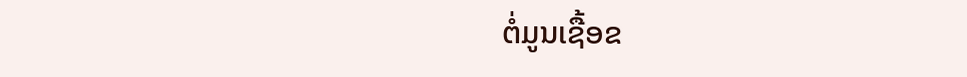ຕໍ່ມູນເຊື້ອຂ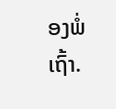ອງພໍ່ເຖົ້າ.